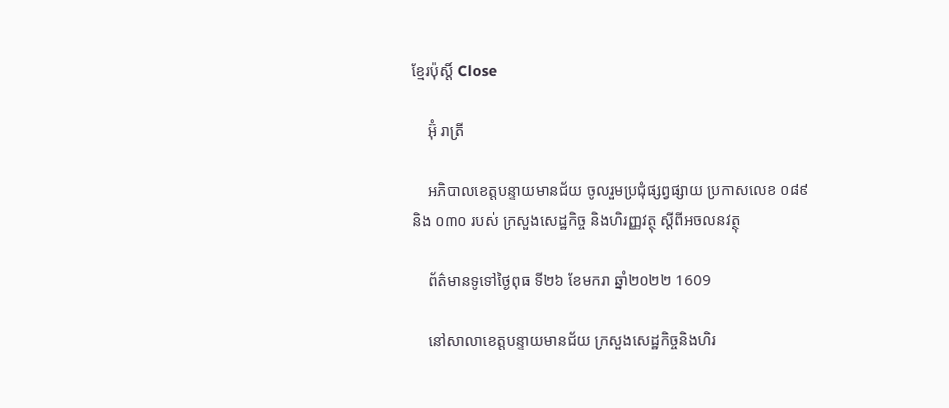ខ្មែរប៉ុស្ដិ៍ Close

    អ៊ុំ រាត្រី

    អភិបាលខេត្តបន្ទាយមានជ័យ ចូលរួមប្រជុំផ្សព្វផ្សាយ ប្រកាសលេខ ០៨៩ និង ០៣០ របស់ ក្រសួងសេដ្ឋកិច្ច និងហិរញ្ញវត្ថុ ស្តីពីអចលនវត្ថុ

    ព័ត៌មានទូទៅថ្ងៃពុធ ទី២៦ ខែមករា ឆ្នាំ២០២២ 1609

    នៅសាលាខេត្តបន្ទាយមានជ័យ ក្រសួងសេដ្ឋកិច្ចនិងហិរ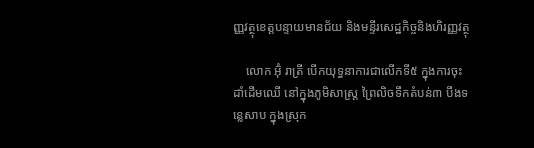ញ្ញវត្ថុខេត្តបន្ទាយមានជ័យ និងមន្ទីរសេដ្ឋកិច្ចនិងហិរញ្ញវត្ថុ

    លោក អ៊ុំ រាត្រី បើកយុទ្ធនាការជាលើកទី៥ ក្នុងការចុះដាំដើមឈើ នៅក្នុងភូមិសាស្រ្ត ព្រៃលិចទឹកតំបន់៣ បឹងទន្លេសាប ក្នុងស្រុក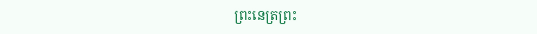ព្រះនេត្រព្រះ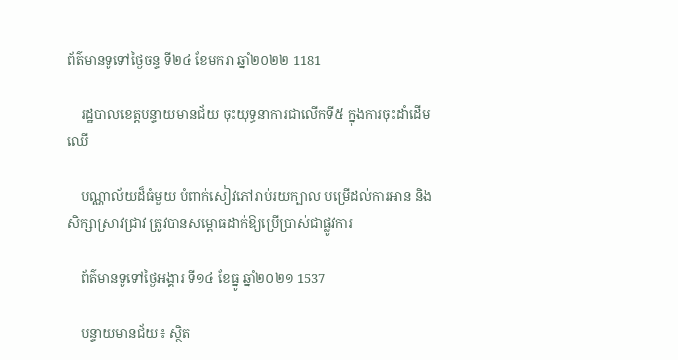ព័ត៌មានទូទៅថ្ងៃចន្ទ ទី២៤ ខែមករា ឆ្នាំ២០២២ 1181

    រដ្ឋបាលខេត្តបន្ទាយមានជ័យ ចុះយុទ្ធនាការជាលើកទី៥ ក្នុងការចុះដាំដើមឈើ

    បណ្ណាល័យដ៏ធំមួយ បំពាក់សៀវភៅរាប់រយក្បាល បម្រើដល់ការអាន និងសិក្សាស្រាវជ្រាវ ត្រូវបានសម្ពោធដាក់ឱ្យប្រើប្រាស់ជាផ្លូវការ

    ព័ត៌មានទូទៅថ្ងៃអង្គារ ទី១៤ ខែធ្នូ ឆ្នាំ២០២១ 1537

    បន្ទាយមានជ័យ៖ ស្ថិត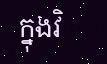ក្នុងវិ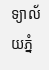ទ្យាល័យភ្នំ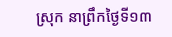ស្រុក នាព្រឹកថ្ងៃទី១៣